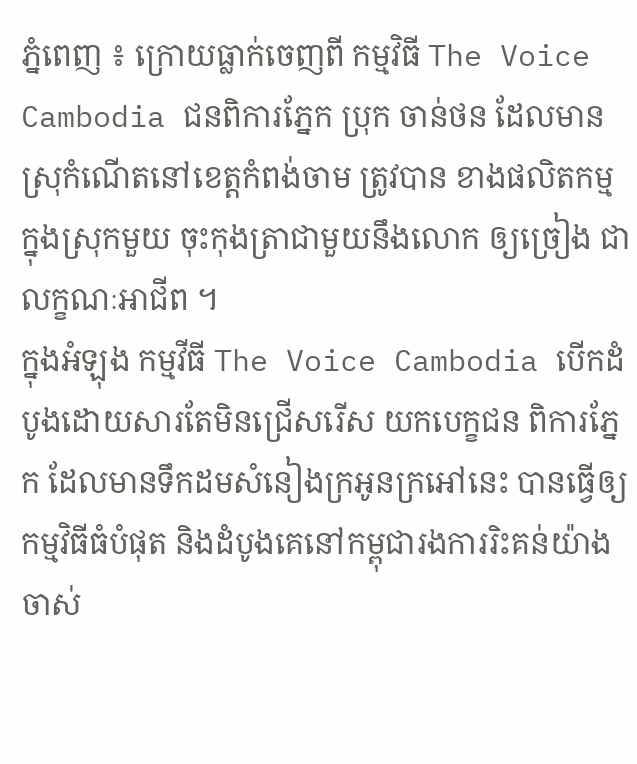ភ្នំពេញ ៖ ក្រោយធ្លាក់ចេញពី កម្មវិធី The Voice Cambodia ជនពិការភ្នែក ប្រុក ចាន់ថន ដែលមានស្រុកំណើតនៅខេត្តកំពង់ចាម ត្រូវបាន ខាងផលិតកម្ម ក្នុងស្រុកមួយ ចុះកុងត្រាជាមួយនឹងលោក ឲ្យច្រៀង ជាលក្ខណៈអាជីព ។
ក្នុងអំឡុង កម្មវីធី The Voice Cambodia បើកដំបូងដោយសារតែមិនជ្រើសរើស យកបេក្ខជន ពិការភ្នែក ដែលមានទឹកដមសំនៀងក្រអូនក្រអៅនេះ បានធ្វើឲ្យកម្មវិធីធំបំផុត និងដំបូងគេនៅកម្ពុជារងការរិះគន់យ៉ាងចាស់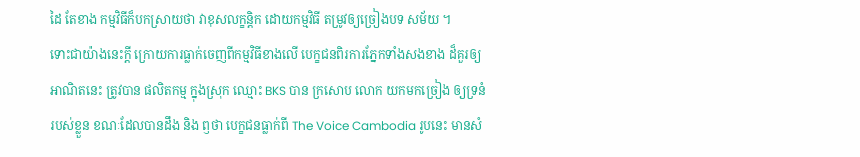ដៃ តែខាង កម្មវិធីក៏បកស្រាយថា វាខុសលក្ខន្តិក ដោយកម្មវិធី តម្រូវឲ្យច្រៀងបទ សម័យ ។
ទោះជាយ៉ាងនេះក្តី ក្រោយការធ្លាក់ចេញពីកម្មវិធីខាងលើ បេក្ខជនពិរការភ្នែកទាំងសងខាង ដ៏គួរឲ្យអាណិតនេះ ត្រូវបាន ផលិតកម្ម ក្នុងស្រុក ឈ្មោះ BKS បាន ក្រសោប លោក យកមកច្រៀង ឲ្យទ្រនំរបស់ខ្លួន ខណៈដែលបានដឹង និង ឭថា បេក្ខជនធ្លាក់ពី The Voice Cambodia រូបនេះ មានសំ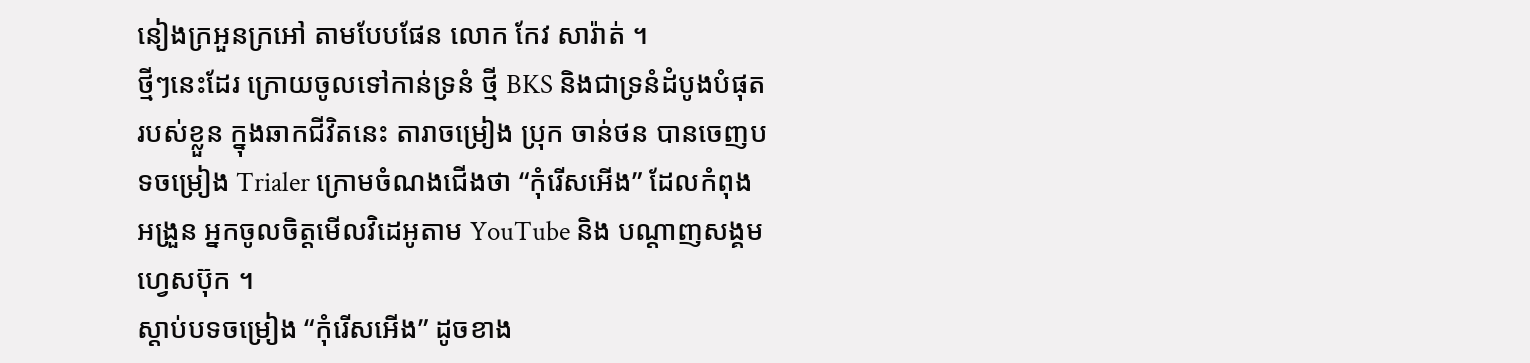នៀងក្រអួនក្រអៅ តាមបែបផែន លោក កែវ សារ៉ាត់ ។
ថ្មីៗនេះដែរ ក្រោយចូលទៅកាន់ទ្រនំ ថ្មី BKS និងជាទ្រនំដំបូងបំផុត របស់ខ្លួន ក្នុងឆាកជីវិតនេះ តារាចម្រៀង ប្រុក ចាន់ថន បានចេញបទចម្រៀង Trialer ក្រោមចំណងជើងថា “កុំរើសអើង” ដែលកំពុងអង្រួន អ្នកចូលចិត្តមើលវិដេអូតាម YouTube និង បណ្តាញសង្គមហ្វេសប៊ុក ។
ស្តាប់បទចម្រៀង “កុំរើសអើង” ដូចខាង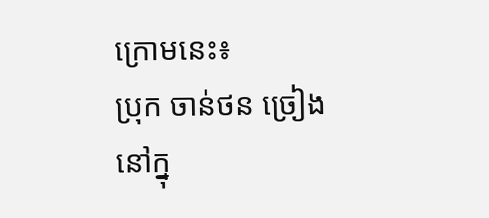ក្រោមនេះ៖
ប្រុក ចាន់ថន ច្រៀងនៅក្នុ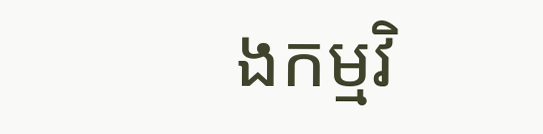ងកម្មវិ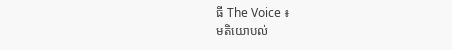ធី The Voice ៖
មតិយោបល់